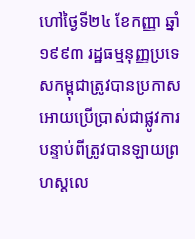ហៅថ្ងៃទី២៤ ខែកញ្ញា ឆ្នាំ១៩៩៣ រដ្ឋធម្មនុញ្ញប្រទេសកម្ពុជាត្រូវបានប្រកាសអោយប្រើប្រាស់ជាផ្លូវការ បន្ទាប់ពីត្រូវបានឡាយព្រហស្តលេ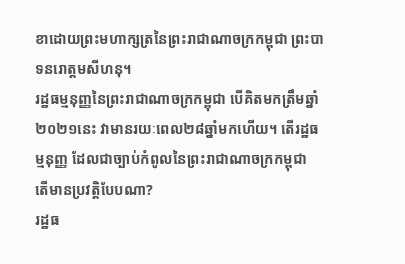ខាដោយព្រះមហាក្សត្រនៃព្រះរាជាណាចក្រកម្ពុជា ព្រះបាទនរោត្តមសីហនុ។
រដ្ឋធម្មនុញ្ញនៃព្រះរាជាណាចក្រកម្ពុជា បើគិតមកត្រឹមឆ្នាំ២០២១នេះ វាមានរយៈពេល២៨ឆ្នាំមកហើយ។ តើរដ្ឋធម្មនុញ្ញ ដែលជាច្បាប់កំពូលនៃព្រះរាជាណាចក្រកម្ពុជា តើមានប្រវត្តិបែបណា?
រដ្ឋធ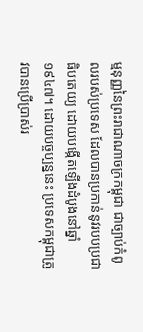ម្មនុញ្ញនៃព្រះរាជាណាចក្រកម្ពុជា ជាច្បាប់កំពូលរបស់ប្រទេស ដែលបានប្រកាន់នូវរបបប្រជាធិបតេយ្យ ដោយបង្កើតឡើងដំបូងនៅឆ្នាំ១៩៤៧។ ដោយបច្ចប្បន្ននេះ ប្រទេសកម្ពុជាត្រូវបានប្រើប្រាស់រ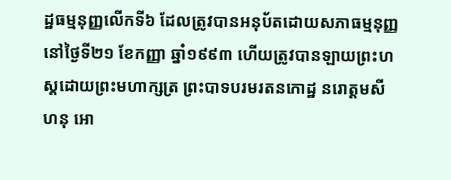ដ្ឋធម្មនុញ្ញលើកទី៦ ដែលត្រូវបានអនុប័តដោយសភាធម្មនុញ្ញនៅថ្ងៃទី២១ ខែកញ្ញា ឆ្នាំ១៩៩៣ ហើយត្រូវបានឡាយព្រះហស្តដោយព្រះមហាក្សត្រ ព្រះបាទបរមរតនកោដ្ឋ នរោត្តមសីហនុ អោ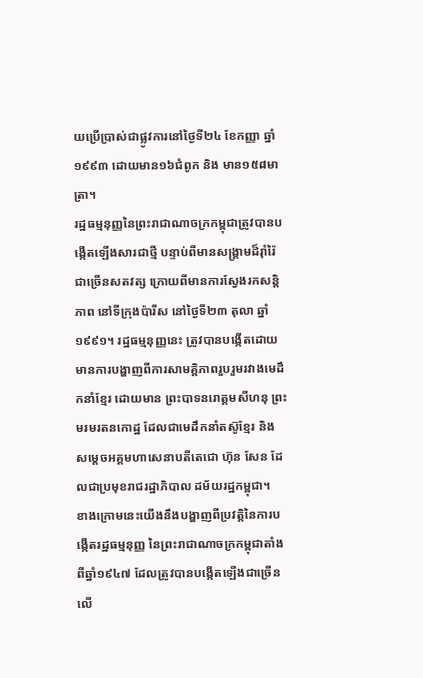យប្រើប្រាស់ជាផ្លូវការនៅថ្ងៃទី២៤ ខែកញ្ញា ឆ្នាំ១៩៩៣ ដោយមាន១៦ជំពូក និង មាន១៥៨មាត្រា។
រដ្ឋធម្មនុញ្ញនៃព្រះរាជាណាចក្រកម្ពុជាត្រូវបានបង្កើតឡើងសារជាថ្មី បន្ទាប់ពីមានសង្គ្រាមដ៏រ៉ាំរ៉ៃជាច្រើនសតវត្ស ក្រោយពីមានការស្វែងរកសន្តិភាព នៅទីក្រុងប៉ារីស នៅថ្ងៃទី២៣ តុលា ឆ្នាំ១៩៩១។ រដ្ឋធម្មនុញ្ញនេះ ត្រូវបានបង្កើតដោយមានការបង្ហាញពីការសាមគ្គិភាពរួបរួមរវាងមេដឹកនាំខ្មែរ ដោយមាន ព្រះបាទនរោត្តមសីហនុ ព្រះមរមរតនកោដ្ឋ ដែលជាមេដឹកនាំតស៊ូខ្មែរ និង សម្ដេចអគ្គមហាសេនាបតីតេជោ ហ៊ុន សែន ដែលជាប្រមុខរាជរដ្ឋាភិបាល ដម័យរដ្ឋកម្ពុជា។
ខាងក្រោមនេះយើងនឹងបង្ហាញពីប្រវត្តិនៃការបង្កើតរដ្ឋធម្មនុញ្ញ នៃព្រះរាជាណាចក្រកម្ពុជាតាំងពីឆ្នាំ១៩៤៧ ដែលត្រូវបានបង្កើតឡើងជាច្រើនលើ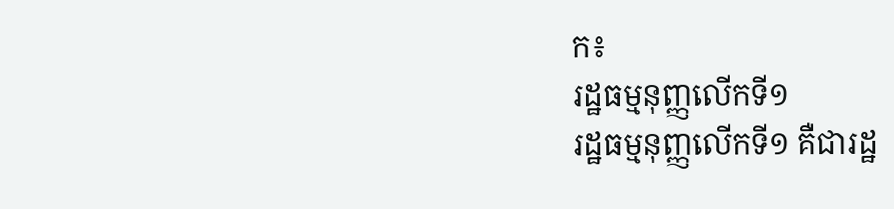ក៖
រដ្ឋធម្មនុញ្ញលើកទី១
រដ្ឋធម្មនុញ្ញលើកទី១ គឺជារដ្ឋ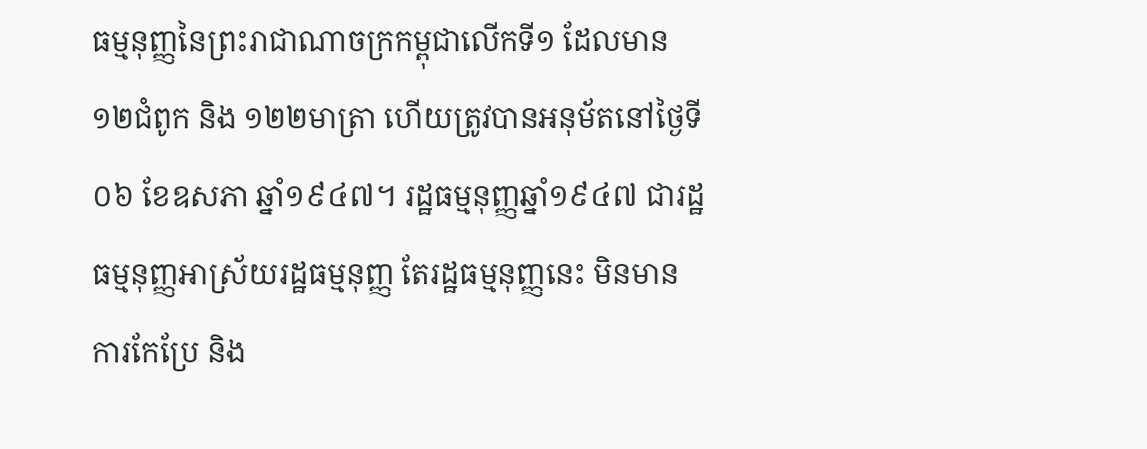ធម្មនុញ្ញនៃព្រះរាជាណាចក្រកម្ពុជាលើកទី១ ដែលមាន១២ជំពូក និង ១២២មាត្រា ហើយត្រូវបានអនុម័តនៅថ្ងៃទី ០៦ ខែឧសភា ឆ្នាំ១៩៤៧។ រដ្ឋធម្មនុញ្ញឆ្នាំ១៩៤៧ ជារដ្ឋធម្មនុញ្ញអាស្រ័យរដ្ឋធម្មនុញ្ញ តែរដ្ឋធម្មនុញ្ញនេះ មិនមានការកែប្រែ និង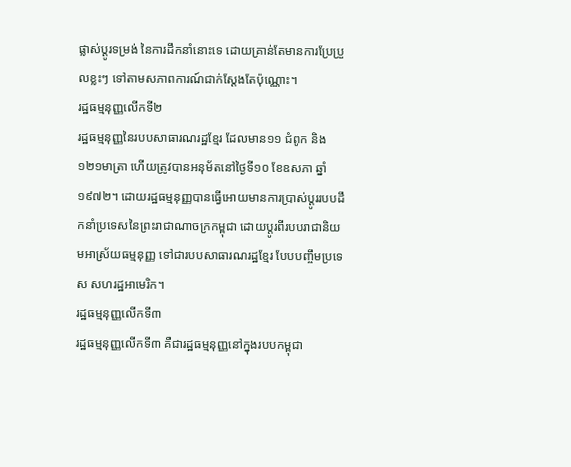ផ្លាស់ប្ដូរទម្រង់ នៃការដឹកនាំនោះទេ ដោយគ្រាន់តែមានការប្រែប្រួលខ្លះៗ ទៅតាមសភាពការណ៍ជាក់ស្ដែងតែប៉ុណ្ណោះ។
រដ្ឋធម្មនុញ្ញលើកទី២
រដ្ឋធម្មនុញ្ញនៃរបបសាធារណរដ្ឋខ្មែរ ដែលមាន១១ ជំពូក និង ១២១មាត្រា ហើយត្រូវបានអនុម័តនៅថ្ងៃទី១០ ខែឧសភា ឆ្នាំ១៩៧២។ ដោយរដ្ឋធម្មនុញ្ញបានធ្វើអោយមានការប្រាស់ប្ដូររបបដឹកនាំប្រទេសនៃព្រះរាជាណាចក្រកម្ពុជា ដោយប្ដូរពីរបបរាជានិយមអាស្រ័យធម្មនុញ្ញ ទៅជារបបសាធារណរដ្ឋខ្មែរ បែបបញ្ចឹមប្រទេស សហរដ្ឋអាមេរិក។
រដ្ឋធម្មនុញ្ញលើកទី៣
រដ្ឋធម្មនុញ្ញលើកទី៣ គឺជារដ្ឋធម្មនុញ្ញនៅក្នុងរបបកម្ពុជា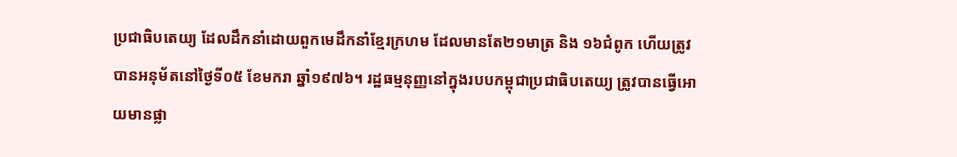ប្រជាធិបតេយ្យ ដែលដឹកនាំដោយពួកមេដឹកនាំខ្មែរក្រហម ដែលមានតែ២១មាត្រ និង ១៦ជំពូក ហើយត្រូវបានអនុម័តនៅថ្ងៃទី០៥ ខែមករា ឆ្នាំ១៩៧៦។ រដ្ឋធម្មនុញ្ញនៅក្នុងរបបកម្ពុជាប្រជាធិបតេយ្យ ត្រូវបានធ្វើអោយមានផ្លា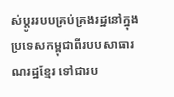ស់ប្ដូររបបគ្រប់គ្រងរដ្ឋនៅក្នុងប្រទេសកម្ពុជាពីរបបសាធារណរដ្ឋខ្មែរ ទៅជារប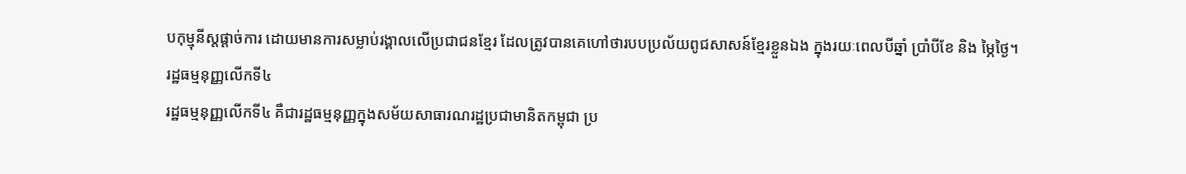បកុម្មុនីស្តផ្ដាច់ការ ដោយមានការសម្លាប់រង្គាលលើប្រជាជនខ្មែរ ដែលត្រូវបានគេហៅថារបបប្រល័យពូជសាសន៍ខ្មែរខ្លួនឯង ក្នុងរយៈពេលបីឆ្នាំ ប្រាំបីខែ និង ម្ភៃថ្ងៃ។
រដ្ឋធម្មនុញ្ញលើកទី៤
រដ្ឋធម្មនុញ្ញលើកទី៤ គឺជារដ្ឋធម្មនុញ្ញក្នុងសម័យសាធារណរដ្ឋប្រជាមានិតកម្ពុជា ប្រ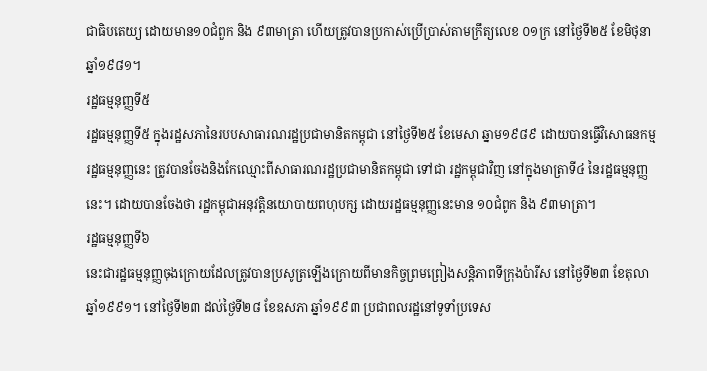ជាធិបតេយ្យ ដោយមាន១០ជំពួក និង ៩៣មាត្រា ហើយត្រូវបានប្រកាស់ប្រើប្រាស់តាមក្រឹត្យលេខ ០១ក្រ នៅថ្ងៃទី២៥ ខែមិថុនា ឆ្នាំ១៩៨១។
រដ្ឋធម្មនុញ្ញទី៥
រដ្ឋធម្មនុញ្ញទី៥ ក្នុងរដ្ឋសភានៃរបបសាធារណរដ្ឋប្រជាមានិតកម្ពុជា នៅថ្ងៃទី២៥ ខែមេសា ឆ្នាម១៩៨៩ ដោយបានធ្វើវិសោធនកម្មរដ្ឋធម្មនុញ្ញនេះ ត្រូវបានចែងនិងកែឈ្មោះពីសាធារណរដ្ឋប្រជាមានិតកម្ពុជា ទៅជា រដ្ឋកម្ពុជាវិញ នៅក្នុងមាត្រាទី៤ នៃរដ្ឋធម្មនុញ្ញនេះ។ ដោយបានចែងថា រដ្ឋកម្ពុជាអនុវត្តិនយោបាយពហុបក្ស ដោយរដ្ឋធម្មនុញ្ញនេះមាន ១០ជំពូក និង ៩៣មាត្រា។
រដ្ឋធម្មនុញ្ញទី៦
នេះជារដ្ឋធម្មនុញ្ញចុងក្រោយដែលត្រូវបានប្រសូត្រឡើងក្រោយពីមានកិច្ចព្រមព្រៀងសន្តិភាពទីក្រុងប៉ារីស នៅថ្ងៃទី២៣ ខែតុលា ឆ្នាំ១៩៩១។ នៅថ្ងៃទី២៣ ដល់ថ្ងៃទី២៨ ខែឧសភា ឆ្នាំ១៩៩៣ ប្រជាពលរដ្ឋនៅទូទាំប្រទេស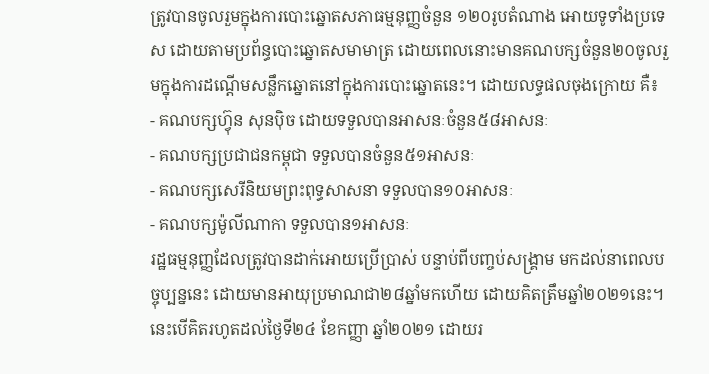ត្រូវបានចូលរួមក្នុងការបោះឆ្នោតសភាធម្មនុញ្ញចំនួន ១២០រូបតំណាង អោយទូទាំងប្រទេស ដោយតាមប្រព័ន្ធបោះឆ្នោតសមាមាត្រ ដោយពេលនោះមានគណបក្សចំនួន២០ចូលរួមក្នុងការដណ្ដើមសន្លឹកឆ្នោតនៅក្នុងការបោះឆ្នោតនេះ។ ដោយលទ្ធផលចុងក្រោយ គឺ៖
- គណបក្សហ៊្វុន សុនប៉ិច ដោយទទួលបានអាសនៈចំនួន៥៨អាសនៈ
- គណបក្សប្រជាជនកម្ពុជា ទទួលបានចំនួន៥១អាសនៈ
- គណបក្សសេរីនិយមព្រះពុទ្ធសាសនា ទទួលបាន១០អាសនៈ
- គណបក្សម៉ូលីណាកា ទទួលបាន១អាសនៈ
រដ្ឋធម្មនុញ្ញដែលត្រូវបានដាក់អោយប្រើប្រាស់ បន្ទាប់ពីបញ្ចប់សង្គ្រាម មកដល់នាពេលបច្ចុប្បន្ននេះ ដោយមានអាយុប្រមាណជា២៨ឆ្នាំមកហើយ ដោយគិតត្រឹមឆ្នាំ២០២១នេះ។ នេះបើគិតរហូតដល់ថ្ងៃទី២៤ ខែកញ្ញា ឆ្នាំ២០២១ ដោយរ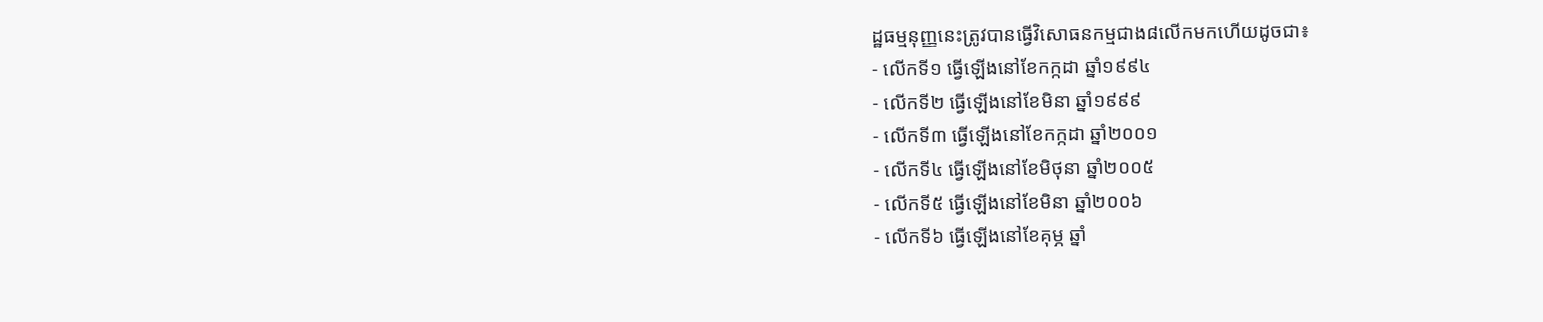ដ្ឋធម្មនុញ្ញនេះត្រូវបានធ្វើវិសោធនកម្មជាង៨លើកមកហើយដូចជា៖
- លើកទី១ ធ្វើឡើងនៅខែកក្កដា ឆ្នាំ១៩៩៤
- លើកទី២ ធ្វើឡើងនៅខែមិនា ឆ្នាំ១៩៩៩
- លើកទី៣ ធ្វើឡើងនៅខែកក្កដា ឆ្នាំ២០០១
- លើកទី៤ ធ្វើឡើងនៅខែមិថុនា ឆ្នាំ២០០៥
- លើកទី៥ ធ្វើឡើងនៅខែមិនា ឆ្នាំ២០០៦
- លើកទី៦ ធ្វើឡើងនៅខែគុម្ភ ឆ្នាំ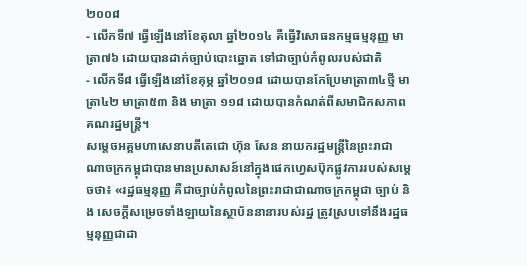២០០៨
- លើកទី៧ ធ្វើឡើងនៅខែតុលា ឆ្នាំ២០១៤ គឺធ្វើវិសោធនកម្មធម្មនុញ្ញ មាត្រា៧៦ ដោយបានដាក់ច្បាប់បោះឆ្នោត ទៅជាច្បាប់កំពូលរបស់ជាតិ
- លើកទី៨ ធ្វើឡើងនៅខែគុម្ភ ឆ្នាំ២០១៨ ដោយបានកែប្រែមាត្រា៣៤ថ្មី មាត្រា៤២ មាត្រា៥៣ និង មាត្រា ១១៨ ដោយបានកំណត់ពីសមាជិកសភាពគណរដ្ឋមន្ត្រី។
សម្ដេចអគ្គមហាសេនាបតីតេជោ ហ៊ុន សែន នាយករដ្ឋមន្ត្រីនៃព្រះរាជាណាចក្រកម្ពុជាបានមានប្រសាសន៍នៅក្នុងផេកហ្វេសប៊ុកផ្លូវការរបស់សម្ដេចថា៖ «រដ្ឋធម្មនុញ្ញ គឺជាច្បាប់កំពូលនៃព្រះរាជាជាណាចក្រកម្ពុជា ច្បាប់ និង សេចក្ដីសម្រេចទាំងឡាយនៃស្ថាប័ននានារបស់រដ្ឋ ត្រូវស្របទៅនឹងរដ្ឋធម្មនុញ្ញជាដា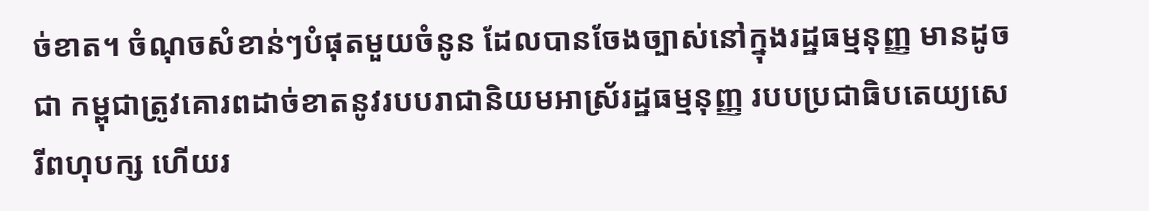ច់ខាត។ ចំណុចសំខាន់ៗបំផុតមួយចំនូន ដែលបានចែងច្បាស់នៅក្នុងរដ្ឋធម្មនុញ្ញ មានដូចជា កម្ពុជាត្រូវគោរពដាច់ខាតនូវរបបរាជានិយមអាស្រ័រដ្ឋធម្មនុញ្ញ របបប្រជាធិបតេយ្យសេរីពហុបក្ស ហើយរ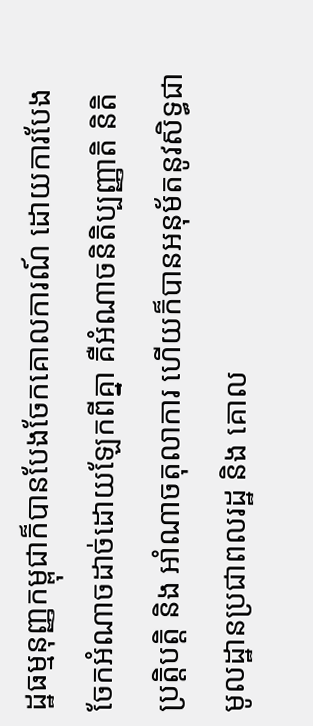ដ្ឋធម្មនុញ្ញកម្ពុជាក៏បានបែងចែកគោលការណ៍ ដោយការបែងចែកអំណាចដាច់ដោយឡែកពីគ្នា គឺអំណាចនិតិប្បញ្ញាតិ និតិប្រត្តិបត្តិ និង អាំណាចតុលាការ ហើយក៏បានអនុម័តនូវសិទ្ធជាមូលដ្ឋានប្រជាពលរដ្ឋ និង គោល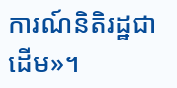ការណ៍និតិរដ្ឋជាដើម»។